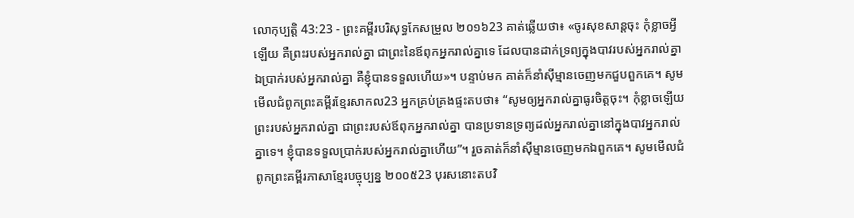លោកុប្បត្តិ 43:23 - ព្រះគម្ពីរបរិសុទ្ធកែសម្រួល ២០១៦23 គាត់ឆ្លើយថា៖ «ចូរសុខសាន្តចុះ កុំខ្លាចអ្វីឡើយ គឺព្រះរបស់អ្នករាល់គ្នា ជាព្រះនៃឪពុកអ្នករាល់គ្នាទេ ដែលបានដាក់ទ្រព្យក្នុងបាវរបស់អ្នករាល់គ្នា ឯប្រាក់របស់អ្នករាល់គ្នា គឺខ្ញុំបានទទួលហើយ»។ បន្ទាប់មក គាត់ក៏នាំស៊ីម្មានចេញមកជួបពួកគេ។ សូមមើលជំពូកព្រះគម្ពីរខ្មែរសាកល23 អ្នកគ្រប់គ្រងផ្ទះតបថា៖ “សូមឲ្យអ្នករាល់គ្នាធូរចិត្តចុះ។ កុំខ្លាចឡើយ ព្រះរបស់អ្នករាល់គ្នា ជាព្រះរបស់ឪពុកអ្នករាល់គ្នា បានប្រទានទ្រព្យដល់អ្នករាល់គ្នានៅក្នុងបាវអ្នករាល់គ្នាទេ។ ខ្ញុំបានទទួលប្រាក់របស់អ្នករាល់គ្នាហើយ”។ រួចគាត់ក៏នាំស៊ីម្មានចេញមកឯពួកគេ។ សូមមើលជំពូកព្រះគម្ពីរភាសាខ្មែរបច្ចុប្បន្ន ២០០៥23 បុរសនោះតបវិ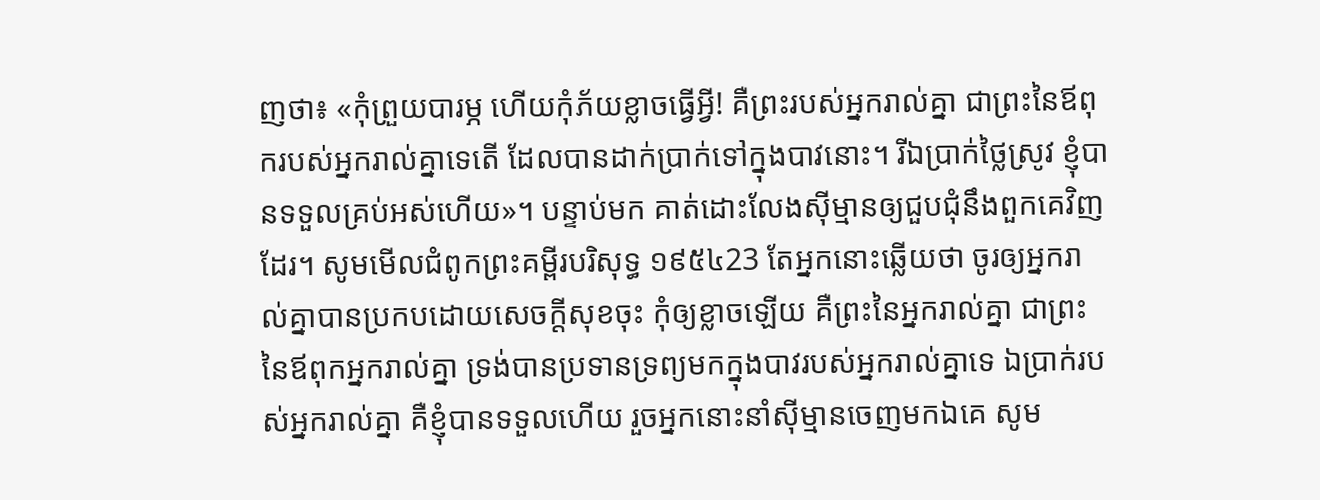ញថា៖ «កុំព្រួយបារម្ភ ហើយកុំភ័យខ្លាចធ្វើអ្វី! គឺព្រះរបស់អ្នករាល់គ្នា ជាព្រះនៃឪពុករបស់អ្នករាល់គ្នាទេតើ ដែលបានដាក់ប្រាក់ទៅក្នុងបាវនោះ។ រីឯប្រាក់ថ្លៃស្រូវ ខ្ញុំបានទទួលគ្រប់អស់ហើយ»។ បន្ទាប់មក គាត់ដោះលែងស៊ីម្មានឲ្យជួបជុំនឹងពួកគេវិញដែរ។ សូមមើលជំពូកព្រះគម្ពីរបរិសុទ្ធ ១៩៥៤23 តែអ្នកនោះឆ្លើយថា ចូរឲ្យអ្នករាល់គ្នាបានប្រកបដោយសេចក្ដីសុខចុះ កុំឲ្យខ្លាចឡើយ គឺព្រះនៃអ្នករាល់គ្នា ជាព្រះនៃឪពុកអ្នករាល់គ្នា ទ្រង់បានប្រទានទ្រព្យមកក្នុងបាវរបស់អ្នករាល់គ្នាទេ ឯប្រាក់របស់អ្នករាល់គ្នា គឺខ្ញុំបានទទួលហើយ រួចអ្នកនោះនាំស៊ីម្មានចេញមកឯគេ សូម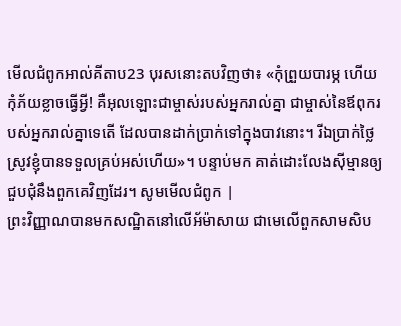មើលជំពូកអាល់គីតាប23 បុរសនោះតបវិញថា៖ «កុំព្រួយបារម្ភ ហើយកុំភ័យខ្លាចធ្វើអ្វី! គឺអុលឡោះជាម្ចាស់របស់អ្នករាល់គ្នា ជាម្ចាស់នៃឪពុករបស់អ្នករាល់គ្នាទេតើ ដែលបានដាក់ប្រាក់ទៅក្នុងបាវនោះ។ រីឯប្រាក់ថ្លៃស្រូវខ្ញុំបានទទួលគ្រប់អស់ហើយ»។ បន្ទាប់មក គាត់ដោះលែងស៊ីម្មានឲ្យជួបជុំនឹងពួកគេវិញដែរ។ សូមមើលជំពូក |
ព្រះវិញ្ញាណបានមកសណ្ឋិតនៅលើអ័ម៉ាសាយ ជាមេលើពួកសាមសិប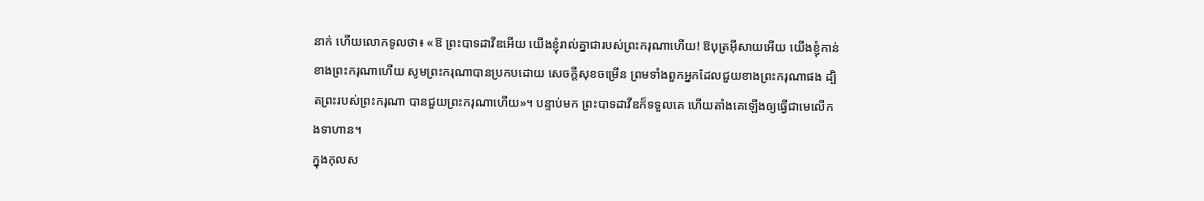នាក់ ហើយលោកទូលថា៖ «ឱ ព្រះបាទដាវីឌអើយ យើងខ្ញុំរាល់គ្នាជារបស់ព្រះករុណាហើយ! ឱបុត្រអ៊ីសាយអើយ យើងខ្ញុំកាន់ខាងព្រះករុណាហើយ សូមព្រះករុណាបានប្រកបដោយ សេចក្ដីសុខចម្រើន ព្រមទាំងពួកអ្នកដែលជួយខាងព្រះករុណាផង ដ្បិតព្រះរបស់ព្រះករុណា បានជួយព្រះករុណាហើយ»។ បន្ទាប់មក ព្រះបាទដាវីឌក៏ទទួលគេ ហើយតាំងគេឡើងឲ្យធ្វើជាមេលើកងទាហាន។
ក្នុងកុលស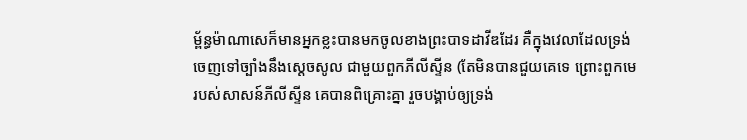ម្ព័ន្ធម៉ាណាសេក៏មានអ្នកខ្លះបានមកចូលខាងព្រះបាទដាវីឌដែរ គឺក្នុងវេលាដែលទ្រង់ចេញទៅច្បាំងនឹងស្ដេចសូល ជាមួយពួកភីលីស្ទីន (តែមិនបានជួយគេទេ ព្រោះពួកមេរបស់សាសន៍ភីលីស្ទីន គេបានពិគ្រោះគ្នា រួចបង្គាប់ឲ្យទ្រង់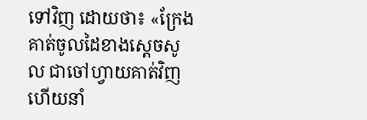ទៅវិញ ដោយថា៖ «ក្រែងគាត់ចូលដៃខាងស្ដេចសូល ជាចៅហ្វាយគាត់វិញ ហើយនាំ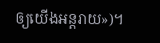ឲ្យយើងអន្តរាយ»)។